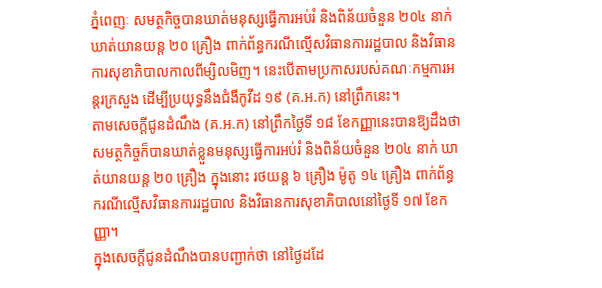ភ្នំពេញៈ សមត្ថកិច្ចបានឃាត់មនុស្សធ្វើការអប់រំ និងពិន័យចំនួន ២០៤ នាក់ ឃាត់យានយន្ត ២០ គ្រឿង ពាក់ព័ន្ធករណីល្មើសវិធានការរដ្ឋបាល និងវិធានការសុខាភិបាលកាលពីម្សិលមិញ។ នេះបើតាមប្រកាសរបស់គណៈកម្មការអន្តរក្រសួង ដើម្បីប្រយុទ្ធនឹងជំងឺកូវីដ ១៩ (គ.អ.ក) នៅព្រឹកនេះ។
តាមសេចក្តីជូនដំណឹង (គ.អ.ក) នៅព្រឹកថ្ងៃទី ១៨ ខែកញ្ញានេះបានឱ្យដឹងថា សមត្ថកិច្ចក៏បានឃាត់ខ្លួនមនុស្សធ្វើការអប់រំ និងពិន័យចំនួន ២០៤ នាក់ ឃាត់យានយន្ត ២០ គ្រឿង ក្នុងនោះ រថយន្ត ៦ គ្រឿង ម៉ូតូ ១៤ គ្រឿង ពាក់ព័ន្ធករណីល្មើសវិធានការរដ្ឋបាល និងវិធានការសុខាភិបាលនៅថ្ងៃទី ១៧ ខែកញ្ញា។
ក្នុងសេចក្តីជូនដំណឹងបានបញ្ជាក់ថា នៅថ្ងៃដដែ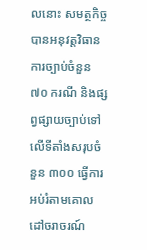លនោះ សមត្ថកិច្ចបានអនុវត្តវិធានការច្បាប់ចំនួន ៧០ ករណី និងផ្សព្វផ្សាយច្បាប់ទៅលើទីតាំងសរុបចំនួន ៣០០ ធ្វើការអប់រំតាមគោលដៅចរាចរណ៍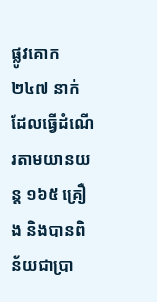ផ្លូវគោក ២៤៧ នាក់ ដែលធ្វើដំណើរតាមយានយន្ត ១៦៥ គ្រឿង និងបានពិន័យជាប្រា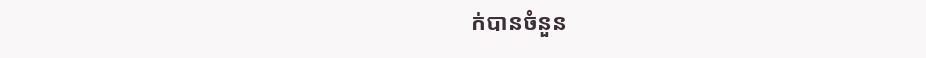ក់បានចំនួន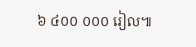៦ ៤០០ ០០០ រៀល៕